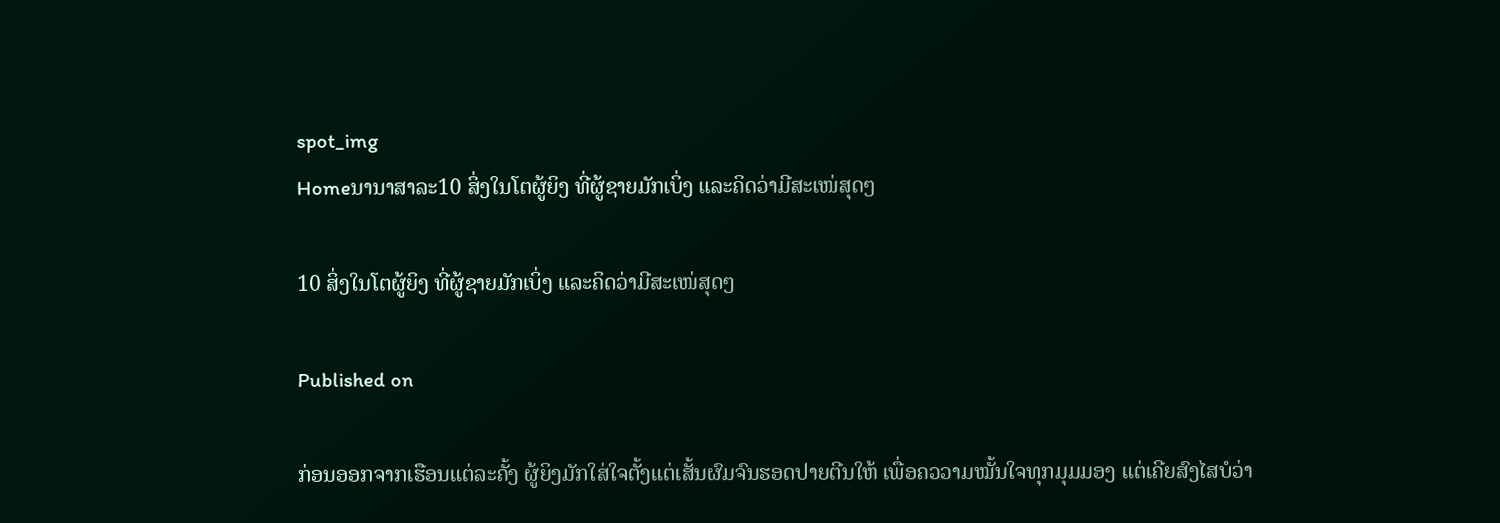spot_img
Homeນານາສາລະ10 ສິ່ງໃນໂຕຜູ້ຍິງ ທີ່ຜູ້ຊາຍມັກເບິ່ງ ແລະຄິດວ່າມີສະເໜ່ສຸດໆ

10 ສິ່ງໃນໂຕຜູ້ຍິງ ທີ່ຜູ້ຊາຍມັກເບິ່ງ ແລະຄິດວ່າມີສະເໜ່ສຸດໆ

Published on

ກ່ອນອອກຈາກເຮືອນແຕ່ລະຄັ້ງ ຜູ້ຍິງມັກໃສ່ໃຈຕັ້ງແຕ່ເສັ້ນຜົມຈົນຮອດປາຍຕີນໃຫ້ ເພື່ອຄວວາມໝັ້ນໃຈທຸກມຸມມອງ ແຕ່ເຄີຍສົງໄສບໍວ່າ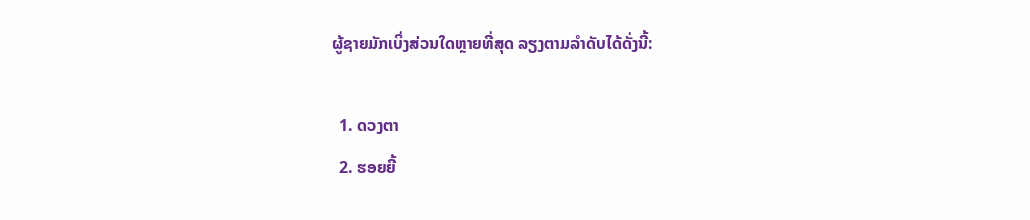ຜູ້ຊາຍມັກເບິ່ງສ່ວນໃດຫຼາຍທີ່ສຸດ ລຽງຕາມລໍາດັບໄດ້ດັ່ງນີ້:

  1. ດວງຕາ
  2. ຮອຍຍີ້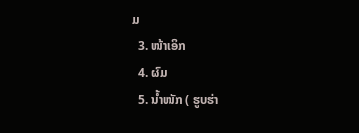ມ
  3. ໜ້າເອິກ
  4. ຜົມ
  5. ນໍ້າໜັກ ( ຮູບຮ່າ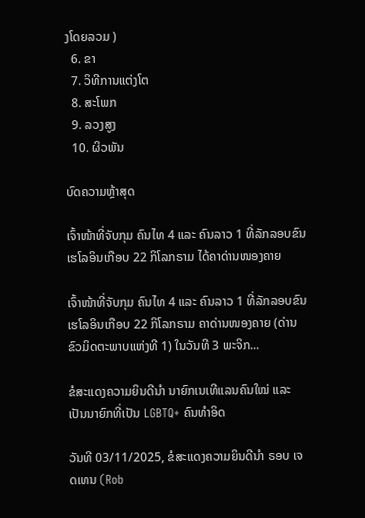ງໂດຍລວມ )
  6. ຂາ
  7. ວິທີການແຕ່ງໂຕ
  8. ສະໂພກ
  9. ລວງສູງ
  10. ຜິວພັນ

ບົດຄວາມຫຼ້າສຸດ

ເຈົ້າໜ້າທີ່ຈັບກຸມ ຄົນໄທ 4 ແລະ ຄົນລາວ 1 ທີ່ລັກລອບຂົນເຮໂລອິນເກືອບ 22 ກິໂລກຣາມ ໄດ້ຄາດ່ານໜອງຄາຍ

ເຈົ້າໜ້າທີ່ຈັບກຸມ ຄົນໄທ 4 ແລະ ຄົນລາວ 1 ທີ່ລັກລອບຂົນເຮໂລອິນເກືອບ 22 ກິໂລກຣາມ ຄາດ່ານໜອງຄາຍ (ດ່ານຂົວມິດຕະພາບແຫ່ງທີ 1) ໃນວັນທີ 3 ພະຈິກ...

ຂໍສະແດງຄວາມຍິນດີນຳ ນາຍົກເນເທີແລນຄົນໃໝ່ ແລະ ເປັນນາຍົກທີ່ເປັນ LGBTQ+ ຄົນທຳອິດ

ວັນທີ 03/11/2025, ຂໍສະແດງຄວາມຍິນດີນຳ ຣອບ ເຈດເທນ (Rob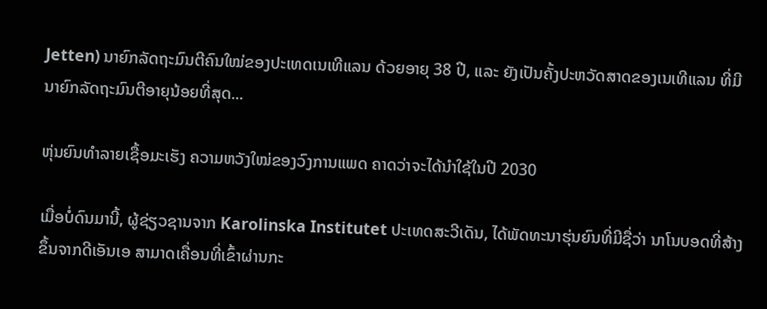Jetten) ນາຍົກລັດຖະມົນຕີຄົນໃໝ່ຂອງປະເທດເນເທີແລນ ດ້ວຍອາຍຸ 38 ປີ, ແລະ ຍັງເປັນຄັ້ງປະຫວັດສາດຂອງເນເທີແລນ ທີ່ມີນາຍົກລັດຖະມົນຕີອາຍຸນ້ອຍທີ່ສຸດ...

ຫຸ່ນຍົນທຳລາຍເຊື້ອມະເຮັງ ຄວາມຫວັງໃໝ່ຂອງວົງການແພດ ຄາດວ່າຈະໄດ້ນໍາໃຊ້ໃນປີ 2030

ເມື່ອບໍ່ດົນມານີ້, ຜູ້ຊ່ຽວຊານຈາກ Karolinska Institutet ປະເທດສະວີເດັນ, ໄດ້ພັດທະນາຮຸ່ນຍົນທີ່ມີຊື່ວ່າ ນາໂນບອດທີ່ສ້າງຂຶ້ນຈາກດີເອັນເອ ສາມາດເຄື່ອນທີ່ເຂົ້າຜ່ານກະ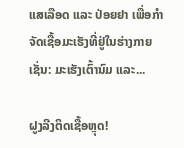ແສເລືອດ ແລະ ປ່ອຍຢາ ເພື່ອກຳຈັດເຊື້ອມະເຮັງທີ່ຢູ່ໃນຮ່າງກາຍ ເຊັ່ນ: ມະເຮັງເຕົ້ານົມ ແລະ...

ຝູງລີງຕິດເຊື້ອຫຼຸດ!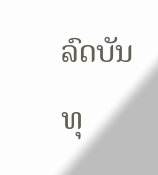ລົດບັນທຸ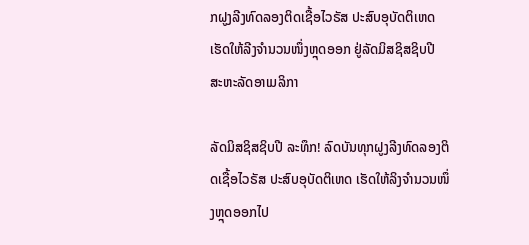ກຝູງລີງທົດລອງຕິດເຊື້ອໄວຣັສ ປະສົບອຸບັດຕິເຫດ ເຮັດໃຫ້ລີງຈຳນວນໜຶ່ງຫຼຸດອອກ ຢູ່ລັດມິສຊິສຊິບປີ ສະຫະລັດອາເມລິກາ

ລັດມິສຊິສຊິບປີ ລະທຶກ! ລົດບັນທຸກຝູງລີງທົດລອງຕິດເຊື້ອໄວຣັສ ປະສົບອຸບັດຕິເຫດ ເຮັດໃຫ້ລິງຈຳນວນໜຶ່ງຫຼຸດອອກໄປ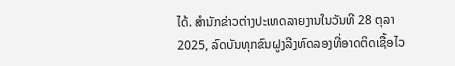ໄດ້. ສຳນັກຂ່າວຕ່າງປະເທດລາຍງານໃນວັນທີ 28 ຕຸລາ 2025, ລົດບັນທຸກຂົນຝູງລີງທົດລອງທີ່ອາດຕິດເຊື້ອໄວ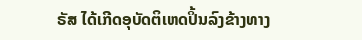ຣັສ ໄດ້ເກີດອຸບັດຕິເຫດປິ້ນລົງຂ້າງທາງ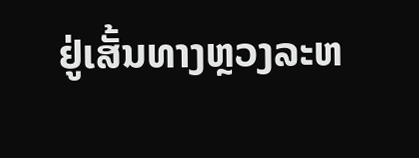ຢູ່ເສັ້ນທາງຫຼວງລະຫ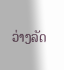ວ່າງລັດ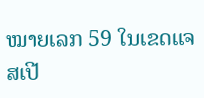ໝາຍເລກ 59 ໃນເຂດແຈສເປີ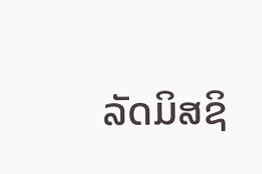ລັດມິສຊິ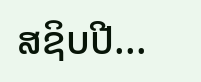ສຊິບປີ...